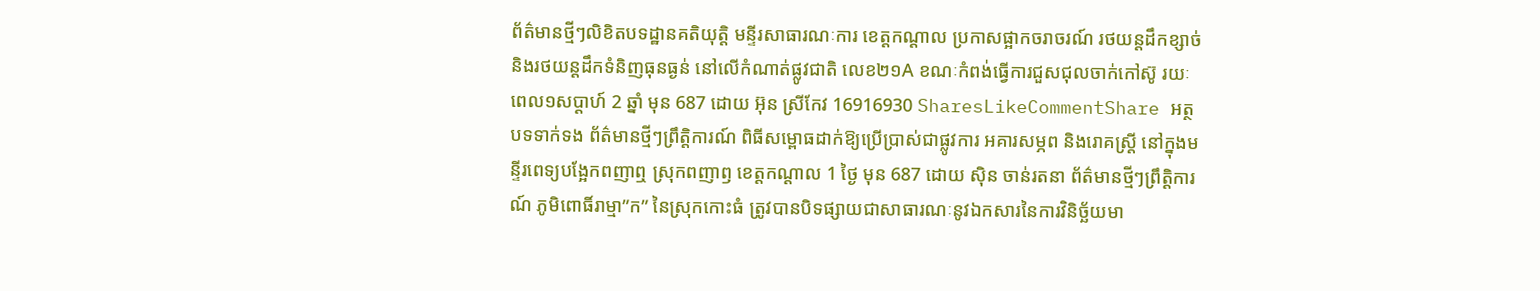ព័ត៌មានថ្មីៗលិខិតបទដ្ឋានគតិយុត្តិ មន្ទីរសាធារណៈការ ខេត្តកណ្តាល ប្រកាសផ្អាកចរាចរណ៍ រថយន្តដឹកខ្សាច់ និងរថយន្តដឹកទំនិញធុនធ្ងន់ នៅលើកំណាត់ផ្លូវជាតិ លេខ២១A ខណៈកំពង់ធ្វើការជួសជុលចាក់កៅស៊ូ រយៈពេល១សប្តាហ៍ 2 ឆ្នាំ មុន 687 ដោយ អ៊ុន ស្រីកែវ 16916930 SharesLikeCommentShare អត្ថបទទាក់ទង ព័ត៌មានថ្មីៗព្រឹត្តិការណ៍ ពិធីសម្ពោធដាក់ឱ្យប្រើប្រាស់ជាផ្លូវការ អគារសម្ភព និងរោគស្ដ្រី នៅក្នុងមន្ទីរពេទ្យបង្អែកពញាឮ ស្រុកពញាឭ ខេត្តកណ្តាល 1 ថ្ងៃ មុន 687 ដោយ ស៊ិន ចាន់រតនា ព័ត៌មានថ្មីៗព្រឹត្តិការណ៍ ភូមិពោធិ៍រាម្មា”ក” នៃស្រុកកោះធំ ត្រូវបានបិទផ្សាយជាសាធារណៈនូវឯកសារនៃការវិនិច្ឆ័យមា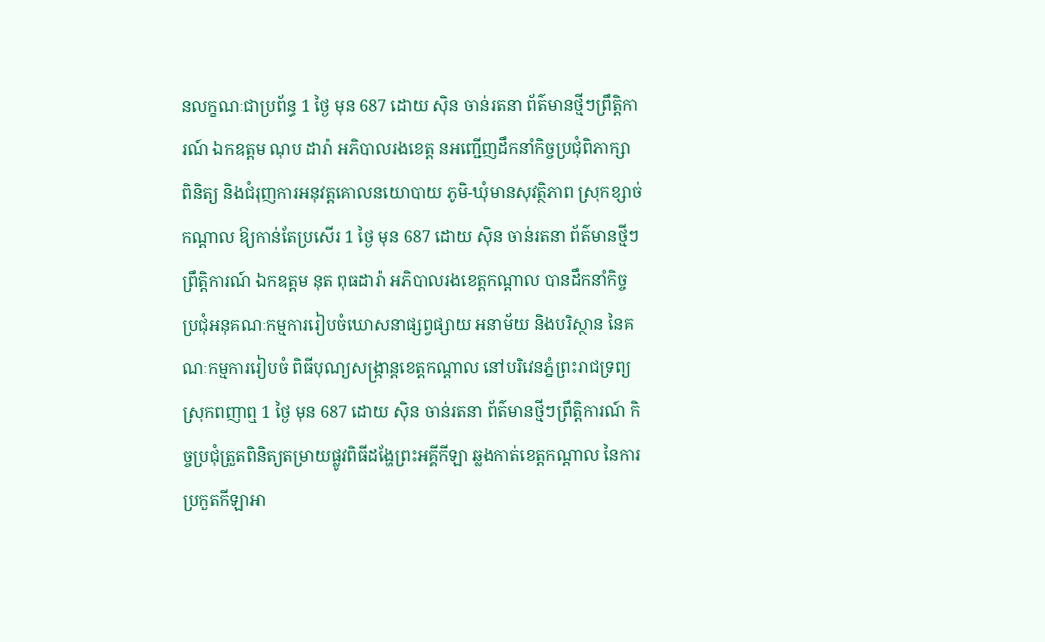នលក្ខណៈជាប្រព័ន្ធ 1 ថ្ងៃ មុន 687 ដោយ ស៊ិន ចាន់រតនា ព័ត៌មានថ្មីៗព្រឹត្តិការណ៍ ឯកឧត្តម ណុប ដារ៉ា អភិបាលរងខេត្ត នអញ្ជើញដឹកនាំកិច្ចប្រជុំពិភាក្សា ពិនិត្យ និងជំរុញការអនុវត្តគោលនយោបាយ ភូមិ-ឃុំមានសុវត្ថិភាព ស្រុកខ្សាច់កណ្តាល ឱ្យកាន់តែប្រសើរ 1 ថ្ងៃ មុន 687 ដោយ ស៊ិន ចាន់រតនា ព័ត៌មានថ្មីៗព្រឹត្តិការណ៍ ឯកឧត្តម នុត ពុធដារ៉ា អភិបាលរងខេត្តកណ្តាល បានដឹកនាំកិច្ចប្រជុំអនុគណៈកម្មការរៀបចំឃោសនាផ្សព្វផ្សាយ អនាម័យ និងបរិស្ថាន នៃគណៈកម្មការរៀបចំ ពិធីបុណ្យសង្ក្រាន្តខេត្តកណ្តាល នៅបរិវេនភ្នំព្រះរាជទ្រព្យ ស្រុកពញាឮ 1 ថ្ងៃ មុន 687 ដោយ ស៊ិន ចាន់រតនា ព័ត៌មានថ្មីៗព្រឹត្តិការណ៍ កិច្ចប្រជុំត្រួតពិនិត្យតម្រាយផ្លូវពិធីដង្ហែព្រះអគ្គីកីឡា ឆ្លងកាត់ខេត្តកណ្តាល នៃការប្រកួតកីឡាអា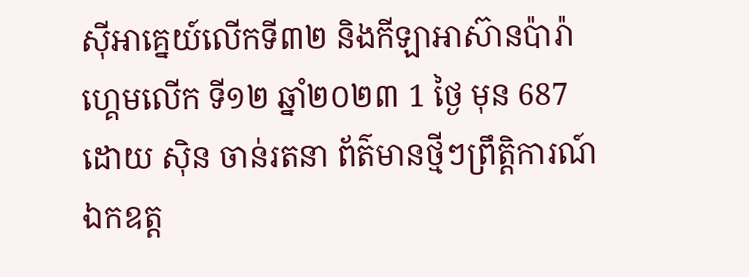ស៊ីអាគ្នេយ៍លើកទី៣២ និងកីឡាអាស៊ានប៉ារ៉ាហ្គេមលើក ទី១២ ឆ្នាំ២០២៣ 1 ថ្ងៃ មុន 687 ដោយ ស៊ិន ចាន់រតនា ព័ត៌មានថ្មីៗព្រឹត្តិការណ៍ ឯកឧត្ដ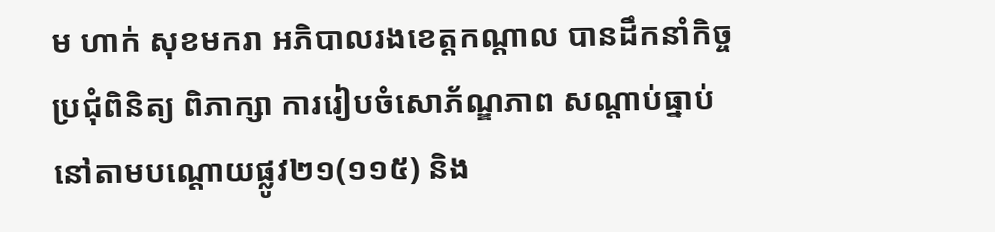ម ហាក់ សុខមករា អភិបាលរងខេត្តកណ្ដាល បានដឹកនាំកិច្ចប្រជុំពិនិត្យ ពិភាក្សា ការរៀបចំសោភ័ណ្ឌភាព សណ្ដាប់ធ្នាប់ នៅតាមបណ្ដោយផ្លូវ២១(១១៥) និង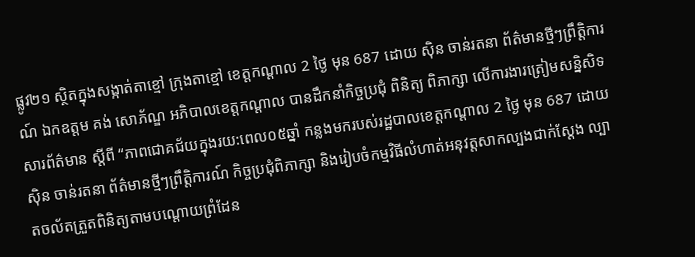ផ្លូវ២១ ស្ថិតក្នុងសង្កាត់តាខ្មៅ ក្រុងតាខ្មៅ ខេត្តកណ្ដាល 2 ថ្ងៃ មុន 687 ដោយ ស៊ិន ចាន់រតនា ព័ត៌មានថ្មីៗព្រឹត្តិការណ៍ ឯកឧត្តម គង់ សោភ័ណ្ឌ អភិបាលខេត្តកណ្ដាល បានដឹកនាំកិច្ចប្រជុំ ពិនិត្យ ពិភាក្សា លើការងារត្រៀមសន្និសិទសារព័ត៌មាន ស្ដីពី “ភាពជោគជ័យក្នុងរយ:ពេល០៥ឆ្នាំ កន្លងមករបស់រដ្ឋបាលខេត្តកណ្ដាល 2 ថ្ងៃ មុន 687 ដោយ ស៊ិន ចាន់រតនា ព័ត៌មានថ្មីៗព្រឹត្តិការណ៍ កិច្ចប្រជុំពិភាក្សា និងរៀបចំកម្មវិធីលំហាត់អនុវត្តសាកល្បងជាក់ស្តែង ល្បាតចល័តត្រួតពិនិត្យតាមបណ្តោយព្រំដែន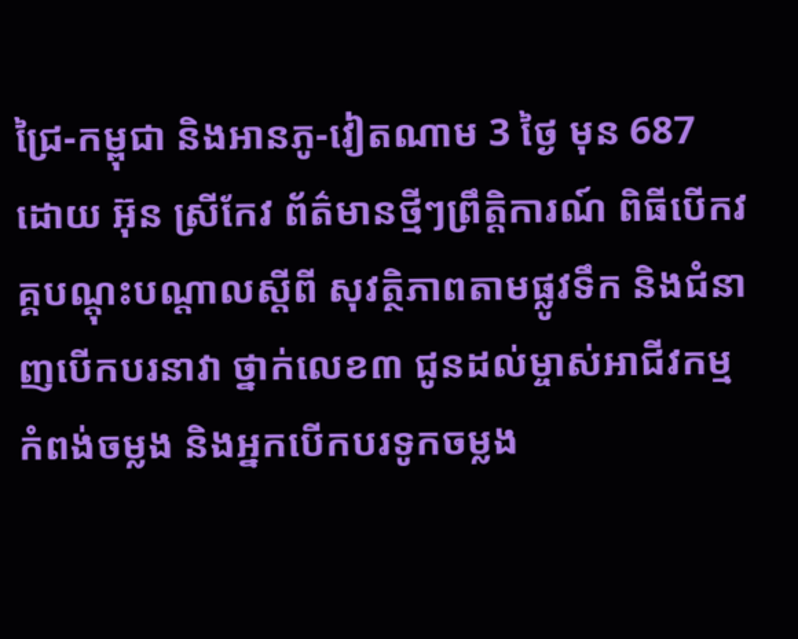ជ្រៃ-កម្ពុជា និងអានភូ-វៀតណាម 3 ថ្ងៃ មុន 687 ដោយ អ៊ុន ស្រីកែវ ព័ត៌មានថ្មីៗព្រឹត្តិការណ៍ ពិធីបើកវគ្គបណ្តុះបណ្តាលស្តីពី សុវត្ថិភាពតាមផ្លូវទឹក និងជំនាញបើកបរនាវា ថ្នាក់លេខ៣ ជូនដល់ម្ចាស់អាជីវកម្មកំពង់ចម្លង និងអ្នកបើកបរទូកចម្លង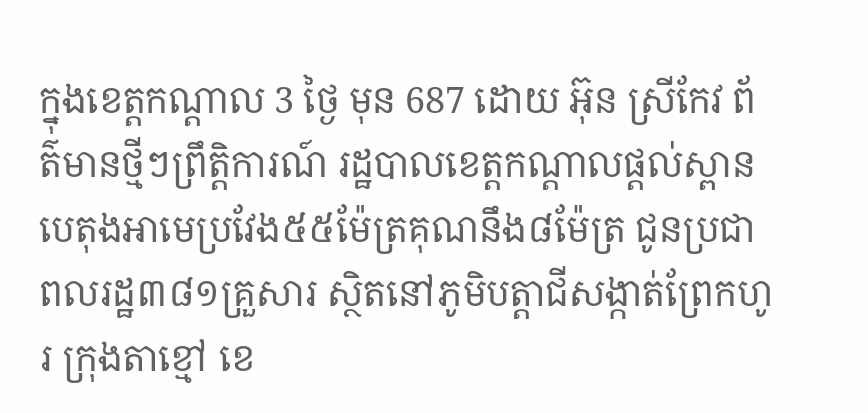ក្នុងខេត្តកណ្តាល 3 ថ្ងៃ មុន 687 ដោយ អ៊ុន ស្រីកែវ ព័ត៌មានថ្មីៗព្រឹត្តិការណ៍ រដ្ឋបាលខេត្តកណ្ដាលផ្ដល់ស្ពានបេតុងអាមេប្រវែង៥៥ម៉ែត្រគុណនឹង៨ម៉ែត្រ ជូនប្រជាពលរដ្ឋ៣៨១គ្រួសារ ស្ថិតនៅភូមិបត្តាជីសង្កាត់ព្រែកហូរ ក្រុងតាខ្មៅ ខេ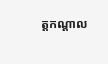ត្តកណ្ដាល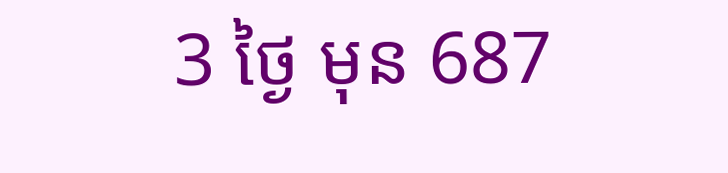3 ថ្ងៃ មុន 687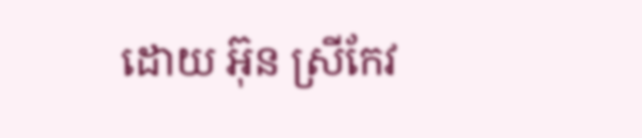ដោយ អ៊ុន ស្រីកែវ